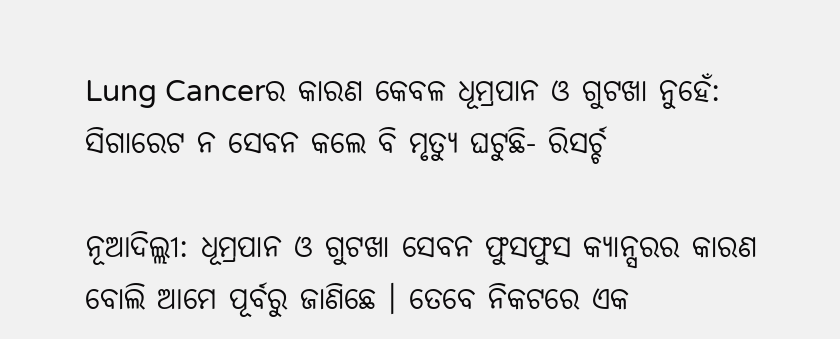Lung Cancerର କାରଣ କେବଳ ଧୂମ୍ରପାନ ଓ ଗୁଟଖା ନୁହେଁ: ସିଗାରେଟ ନ ସେବନ କଲେ ବି ମୃତ୍ୟୁ ଘଟୁଛି- ରିସର୍ଚ୍ଚ

ନୂଆଦିଲ୍ଲୀ: ଧୂମ୍ରପାନ ଓ ଗୁଟଖା ସେବନ ଫୁସଫୁସ କ୍ୟାନ୍ସରର କାରଣ ବୋଲି ଆମେ ପୂର୍ବରୁ ଜାଣିଛେ । ତେବେ ନିକଟରେ ଏକ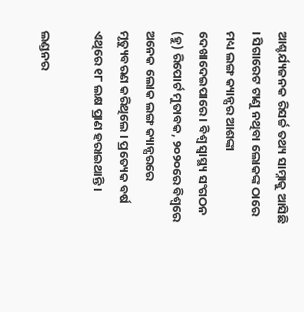ଆଶ୍ଚର୍ଯ୍ୟଜନକ ରିସର୍ଚ୍ଚ ତଥ୍ୟ ସାମ୍ନାକୁ ଆସିଛି । ସିଗାରେଟ ଟାଣୁ ନଥିବା ଲୋକଙ୍କ ଠାରେ ମଧ୍ୟ ଲଙ୍ଗ କ୍ୟାନ୍ସର ଆଶଙ୍କା ଦେଖାଦେଇପାରେ । ବିଶ୍ୱ ସ୍ୱାସ୍ଥ୍ୟ ସଂଗଠନ (ହୁ) ରିପୋର୍ଟ ମୁତାବକ, ୨୦୨୦ରେ ବିଶ୍ୱରେ ଅନେକ ଲୋକ ଲଙ୍ଗ କ୍ୟାନ୍ସରରେ ମୃତ୍ୟୁବରଣ କରିଥିଲେ । ପ୍ରତ୍ୟେକ ବର୍ଷ ଏଥିରେ ୧୮ ଲକ୍ଷ ପ୍ରାଣ ହରାଇଥାନ୍ତି ।

ଲଣ୍ଡନର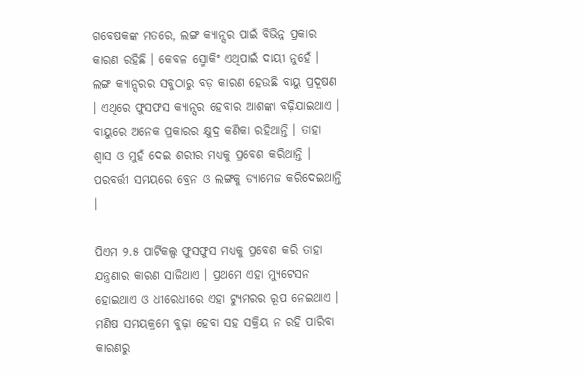ଗବେଷକଙ୍କ ମତରେ, ଲଙ୍ଗ କ୍ୟାନ୍ସର ପାଇଁ ବିଭିନ୍ନ ପ୍ରକାର କାରଣ ରହିଛି । କେବଳ ସ୍ମୋକିଂ ଏଥିପାଇଁ ଦାୟୀ ନୁହେଁ । ଲଙ୍ଗ କ୍ୟାନ୍ସରର ସବୁଠାରୁ ବଡ଼ କାରଣ ହେଉଛି ବାୟୁ ପ୍ରଦୂଷଣ । ଏଥିରେ ଫୁସଫସ କ୍ୟାନ୍ସର ହେବାର ଆଶଙ୍କା ବଢ଼ିଯାଇଥାଏ । ବାୟୁରେ ଅନେକ ପ୍ରକାରର କ୍ଷୁଦ୍ର କଣିକା ରହିଥାନ୍ତି । ତାହା ଶ୍ୱାସ ଓ ମୁହଁ ଦେଇ ଶରୀର ମଧ୍ୟକୁ ପ୍ରବେଶ କରିଥାନ୍ତି । ପରବର୍ତ୍ତୀ ସମୟରେ ବ୍ରେନ ଓ ଲଙ୍ଗକୁ ଡ୍ୟାମେଜ କରିଦେଇଥାନ୍ତି ।

ପିଏମ ୨.୫ ପାର୍ଟିକଲ୍ସ ଫୁସଫୁସ ମଧ୍ୟକୁ ପ୍ରବେଶ କରି ତାହା ଯନ୍ତ୍ରଣାର କାରଣ ସାଜିଥାଏ । ପ୍ରଥମେ ଏହା ମ୍ୟୁଟେସନ ହୋଇଥାଏ ଓ ଧୀରେଧୀରେ ଏହା ଟ୍ୟୁମରର ରୂପ ନେଇଥାଏ । ମଣିଷ ସମୟକ୍ରମେ ବୁଢ଼ା ହେବା ସହ ସକ୍ରିୟ ନ ରହି ପାରିବା କାରଣରୁ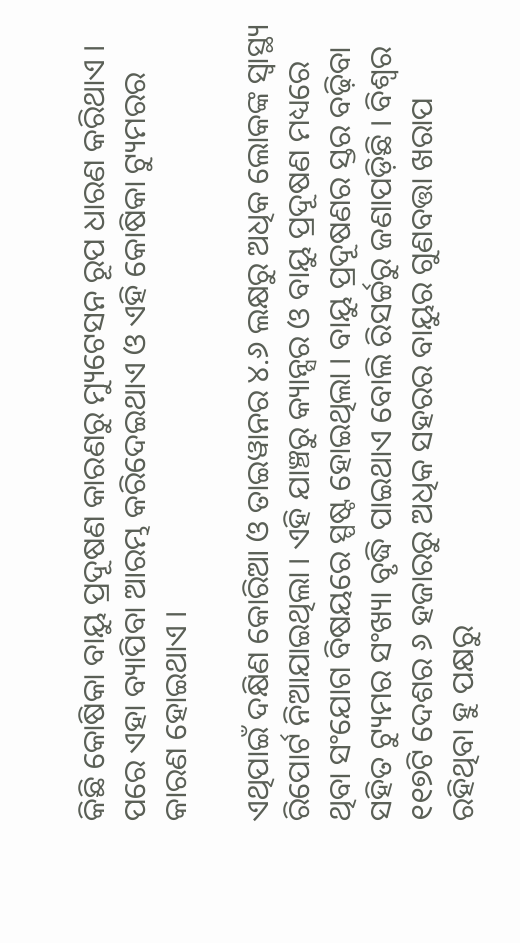କିଛି କୋଷିକା ବାୟୁ ପ୍ରଦୂଷଣ କାରଣରୁ ମ୍ୟୁଟେସନ ରୂପ ଧାରଣ କରିଥାଏ । ପରେ ଏହା ବ୍ୟାପିବା ଆରମ୍ଭ କରିଦେଇଥାଏ ଓ ଏହି କୋଷିକା ଟ୍ୟୁମରର କାରଣ ହୋଇଥାଏ ।

ଏଥିପାଇଁ ଦକ୍ଷିଣ କୋରିଆ ଓ ତାଇୱାନର ୪.୬ ଲକ୍ଷରୁ ଅଧିକ ଲୋକଙ୍କ ସ୍ୱାସ୍ଥ୍ୟ ରିପୋର୍ଟ ନିଆଯାଇଥିଲା । ଏହି ଯାଞ୍ଚରୁ କ୍ୟାନ୍ସର ଓ ବାୟୁ ପ୍ରଦୂଷଣ ମଧ୍ୟରେ ଥିବା ସଂଯୋଗ ବିଷୟରେ ସ୍ପଷ୍ଟ ହୋଇଥିଲା । ବାୟୁ ପ୍ରଦୂଷଣର ସ୍ତର ବଢ଼ିବା ସହିତ ଟ୍ୟୁମର ସଂଖ୍ୟା ବୃଦ୍ଧି ପାଇଥାଏ ବୋଲି ରିସର୍ଚ୍ଚରୁ ଜଣାପଡ଼ିଛି । ବିଶ୍ୱର ୧୧୭ଟି ଦେଶର ୬ ହଜାରରୁ ଅଧିକ ସହରର ବାୟୁର ଗୁଣବତ୍ତା ଖରାପ ରହିଥିବା ହୁ ପକ୍ଷରୁ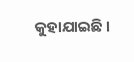କୁହାଯାଇଛି ।